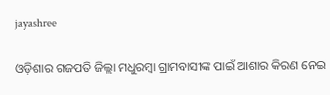jayashree

ଓଡ଼ିଶାର ଗଜପତି ଜିଲ୍ଲା ମଧୁରମ୍ବା ଗ୍ରାମବାସୀଙ୍କ ପାଇଁ ଆଶାର କିରଣ ନେଇ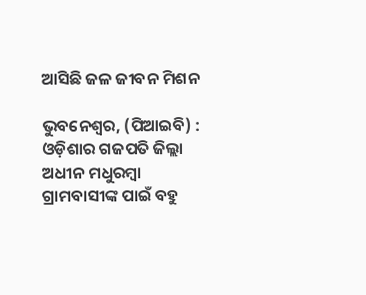ଆସିଛି ଜଳ ଜୀବନ ମିଶନ

ଭୁବନେଶ୍ୱର, (ପିଆଇବି) : ଓଡ଼ିଶାର ଗଜପତି ଜିଲ୍ଲା ଅଧୀନ ମଧୁରମ୍ବା ଗ୍ରାମବାସୀଙ୍କ ପାଇଁ ବହୁ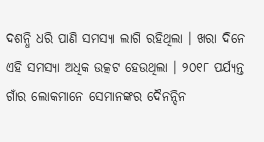ଦଶନ୍ଧି ଧରି ପାଣି ସମସ୍ୟା ଲାଗି ରହିଥିଲା । ଖରା ଦିନେ ଏହି ସମସ୍ୟା ଅଧିକ ଉତ୍କଟ ହେଉଥିଲା । ୨୦୧୮ ପର୍ଯ୍ୟନ୍ତ ଗାଁର ଲୋକମାନେ ସେମାନଙ୍କର ଦୈନନ୍ଦିନ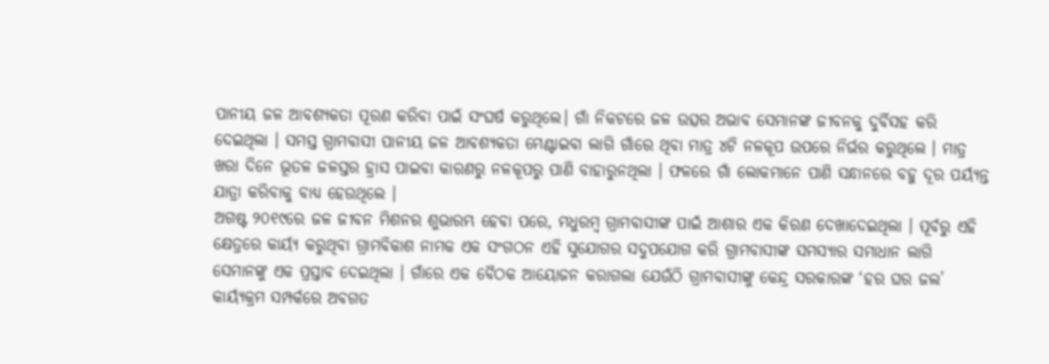ପାନୀୟ ଜଳ ଆବଶ୍ୟକତା ପୂରଣ କରିବା ପାଇଁ ସଂଘର୍ଷ କରୁଥିଲେ। ଗାଁ ନିକଟରେ ଜଳ ଉତ୍ସର ଅଭାବ ସେମାନଙ୍କ ଜୀବନକୁ ଦୁର୍ବିସହ କରି ଦେଇଥିଲା । ସମସ୍ତ ଗ୍ରାମବାସୀ ପାନୀୟ ଜଳ ଆବଶ୍ୟକତା ମେଣ୍ଟାଇବା ଲାଗି ଗାଁରେ ଥିବା ମାତ୍ର ୪ଟି ନଳକୂପ ଉପରେ ନିର୍ଭର କରୁଥିଲେ । ମାତ୍ର ଖରା ଦିନେ ଭୂତଳ ଜଳସ୍ତର ହ୍ରାସ ପାଇବା କାରଣରୁ ନଳକୂପରୁ ପାଣି ବାହାରୁନଥିଲା । ଫଳରେ ଗାଁ ଲୋକମାନେ ପାଣି ସନ୍ଧାନରେ ବହୁ ଦୂର ପର୍ୟ୍ୟନ୍ତ ଯାତ୍ରା କରିବାକୁ ବାଧ୍ୟ ହେଉଥିଲେ ।
ଅଗଷ୍ଟ ୨୦୧୯ରେ ଜଳ ଜୀବନ ମିଶନର ଶୁଭାରମ୍ଭ ହେବା ପରେ, ମଧୁରମ୍ବ ଗ୍ରାମବାସୀଙ୍କ ପାଇଁ ଆଶାର ଏକ କିରଣ ଦେଖାଦେଇଥିଲା । ପୂର୍ବରୁ ଏହି କ୍ଷେତ୍ରରେ କାର୍ୟ୍ୟ କରୁଥିବା ଗ୍ରାମବିକାଶ ନାମକ ଏକ ସଂଗଠନ ଏହି ସୁଯୋଗର ସଦୁପଯୋଗ କରି ଗ୍ରାମବାସୀଙ୍କ ସମସ୍ୟାର ସମାଧାନ ଲାଗି ସେମାନଙ୍କୁ ଏକ ପ୍ରସ୍ତାବ ଦେଇଥିଲା । ଗାଁରେ ଏକ ବୈଠକ ଆୟୋଜନ କରାଗଲା ଯେଉଁଠି ଗ୍ରାମବାସୀଙ୍କୁ କେନ୍ଦ୍ର ସରକାରଙ୍କ ‘ହର ଘର ଜଲ’ କାର୍ୟ୍ୟକ୍ରମ ସମ୍ପର୍କରେ ଅବଗତ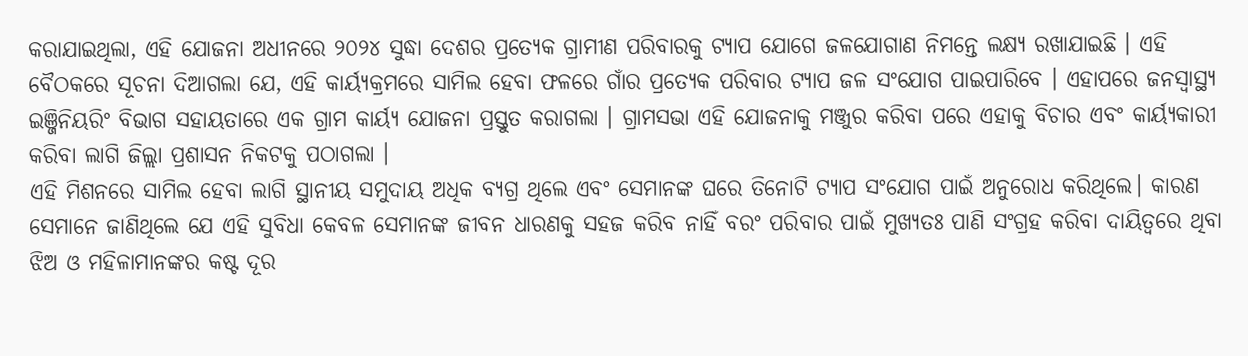କରାଯାଇଥିଲା, ଏହି ଯୋଜନା ଅଧୀନରେ ୨୦୨୪ ସୁଦ୍ଧା ଦେଶର ପ୍ରତ୍ୟେକ ଗ୍ରାମୀଣ ପରିବାରକୁ ଟ୍ୟାପ ଯୋଗେ ଜଳଯୋଗାଣ ନିମନ୍ତେ ଲକ୍ଷ୍ୟ ରଖାଯାଇଛି । ଏହି ବୈଠକରେ ସୂଚନା ଦିଆଗଲା ଯେ, ଏହି କାର୍ୟ୍ୟକ୍ରମରେ ସାମିଲ ହେବା ଫଳରେ ଗାଁର ପ୍ରତ୍ୟେକ ପରିବାର ଟ୍ୟାପ ଜଳ ସଂଯୋଗ ପାଇପାରିବେ । ଏହାପରେ ଜନସ୍ବାସ୍ଥ୍ୟ ଇଞ୍ଜିନିୟରିଂ ବିଭାଗ ସହାୟତାରେ ଏକ ଗ୍ରାମ କାର୍ୟ୍ୟ ଯୋଜନା ପ୍ରସ୍ତୁତ କରାଗଲା । ଗ୍ରାମସଭା ଏହି ଯୋଜନାକୁ ମଞ୍ଜୁର କରିବା ପରେ ଏହାକୁ ବିଚାର ଏବଂ କାର୍ୟ୍ୟକାରୀ କରିବା ଲାଗି ଜିଲ୍ଲା ପ୍ରଶାସନ ନିକଟକୁ ପଠାଗଲା ।
ଏହି ମିଶନରେ ସାମିଲ ହେବା ଲାଗି ସ୍ଥାନୀୟ ସମୁଦାୟ ଅଧିକ ବ୍ୟଗ୍ର ଥିଲେ ଏବଂ ସେମାନଙ୍କ ଘରେ ତିନୋଟି ଟ୍ୟାପ ସଂଯୋଗ ପାଇଁ ଅନୁରୋଧ କରିଥିଲେ। କାରଣ ସେମାନେ ଜାଣିଥିଲେ ଯେ ଏହି ସୁବିଧା କେବଳ ସେମାନଙ୍କ ଜୀବନ ଧାରଣକୁ ସହଜ କରିବ ନାହିଁ ବରଂ ପରିବାର ପାଇଁ ମୁଖ୍ୟତଃ ପାଣି ସଂଗ୍ରହ କରିବା ଦାୟିତ୍ବରେ ଥିବା ଝିଅ ଓ ମହିଳାମାନଙ୍କର କଷ୍ଟ ଦୂର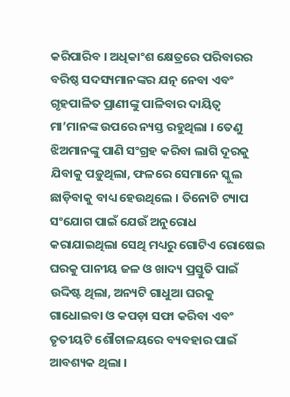କରିପାରିବ । ଅଧିକାଂଶ କ୍ଷେତ୍ରରେ ପରିବାରର ବରିଷ୍ଠ ସଦସ୍ୟମାନଙ୍କର ଯତ୍ନ ନେବା ଏବଂ ଗୃହପାଳିତ ପ୍ରାଣୀଙ୍କୁ ପାଳିବାର ଦାୟିତ୍ବ ମା’ମାନଙ୍କ ଉପରେ ନ୍ୟସ୍ତ ରହୁଥିଲା । ତେଣୁ ଝିଅମାନଙ୍କୁ ପାଣି ସଂଗ୍ରହ କରିବା ଲାଗି ଦୂରକୁ ଯିବାକୁ ପଡ଼ୁଥିଲା, ଫଳରେ ସେମାନେ ସ୍କୁଲ ଛାଡ଼ିବାକୁ ବାଧ୍ୟ ହେଉଥିଲେ । ତିନୋଟି ଟ୍ୟାପ ସଂଯୋଗ ପାଇଁ ଯେଉଁ ଅନୁରୋଧ କରାଯାଇଥିଲା ସେଥି ମଧ୍ୟରୁ ଗୋଟିଏ ରୋଷେଇ ଘରକୁ ପାନୀୟ ଜଳ ଓ ଖାଦ୍ୟ ପ୍ରସ୍ତୁତି ପାଇଁ ଉଦ୍ଦିଷ୍ଟ ଥିଲା, ଅନ୍ୟଟି ଗାଧୁଆ ଘରକୁ ଗାଧୋଇବା ଓ କପଡ଼ା ସଫା କରିବା ଏବଂ ତୃତୀୟଟି ଶୌଚାଳୟରେ ବ୍ୟବହାର ପାଇଁ ଆବଶ୍ୟକ ଥିଲା ।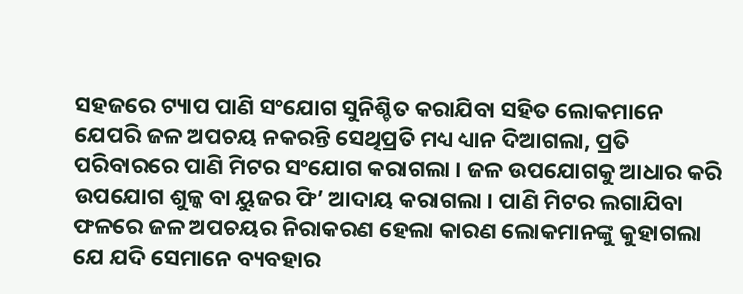ସହଜରେ ଟ୍ୟାପ ପାଣି ସଂଯୋଗ ସୁନିଶ୍ଚିତ କରାଯିବା ସହିତ ଲୋକମାନେ ଯେପରି ଜଳ ଅପଚୟ ନକରନ୍ତି ସେଥିପ୍ରତି ମଧ୍ୟ ଧ୍ୟାନ ଦିଆଗଲା, ପ୍ରତି ପରିବାରରେ ପାଣି ମିଟର ସଂଯୋଗ କରାଗଲା । ଜଳ ଉପଯୋଗକୁ ଆଧାର କରି ଉପଯୋଗ ଶୁଳ୍କ ବା ୟୁଜର ଫି’ ଆଦାୟ କରାଗଲା । ପାଣି ମିଟର ଲଗାଯିବା ଫଳରେ ଜଳ ଅପଚୟର ନିରାକରଣ ହେଲା କାରଣ ଲୋକମାନଙ୍କୁ କୁହାଗଲା ଯେ ଯଦି ସେମାନେ ବ୍ୟବହାର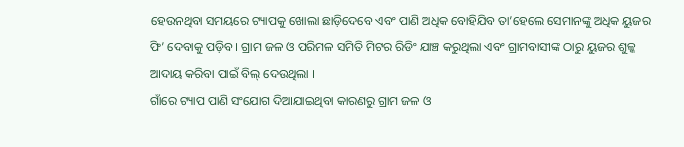ହେଉନଥିବା ସମୟରେ ଟ୍ୟାପକୁ ଖୋଲା ଛାଡ଼ିଦେବେ ଏବଂ ପାଣି ଅଧିକ ବୋହିଯିବ ତା’ହେଲେ ସେମାନଙ୍କୁ ଅଧିକ ୟୁଜର ଫି’ ଦେବାକୁ ପଡ଼ିବ । ଗ୍ରାମ ଜଳ ଓ ପରିମଳ ସମିତି ମିଟର ରିଡିଂ ଯାଞ୍ଚ କରୁଥିଲା ଏବଂ ଗ୍ରାମବାସୀଙ୍କ ଠାରୁ ୟୁଜର ଶୁଳ୍କ ଆଦାୟ କରିବା ପାଇଁ ବିଲ୍ ଦେଉଥିଲା ।
ଗାଁରେ ଟ୍ୟାପ ପାଣି ସଂଯୋଗ ଦିଆଯାଇଥିବା କାରଣରୁ ଗ୍ରାମ ଜଳ ଓ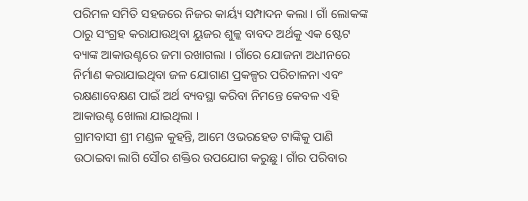ପରିମଳ ସମିତି ସହଜରେ ନିଜର କାର୍ୟ୍ୟ ସମ୍ପାଦନ କଲା । ଗାଁ ଲୋକଙ୍କ ଠାରୁ ସଂଗ୍ରହ କରାଯାଉଥିବା ୟୁଜର ଶୁଳ୍କ ବାବଦ ଅର୍ଥକୁ ଏକ ଷ୍ଟେଟ ବ୍ୟାଙ୍କ ଆକାଉଣ୍ଟରେ ଜମା ରଖାଗଲା । ଗାଁରେ ଯୋଜନା ଅଧୀନରେ ନିର୍ମାଣ କରାଯାଇଥିବା ଜଳ ଯୋଗାଣ ପ୍ରକଳ୍ପର ପରିଚାଳନା ଏବଂ ରକ୍ଷଣାବେକ୍ଷଣ ପାଇଁ ଅର୍ଥ ବ୍ୟବସ୍ଥା କରିବା ନିମନ୍ତେ କେବଳ ଏହି ଆକାଉଣ୍ଟ ଖୋଲା ଯାଇଥିଲା ।
ଗ୍ରାମବାସୀ ଶ୍ରୀ ମଣ୍ଡଳ କୁହନ୍ତି, ଆମେ ଓଭରହେଡ ଟାଙ୍କିକୁ ପାଣି ଉଠାଇବା ଲାଗି ସୌର ଶକ୍ତିର ଉପଯୋଗ କରୁଛୁ। ଗାଁର ପରିବାର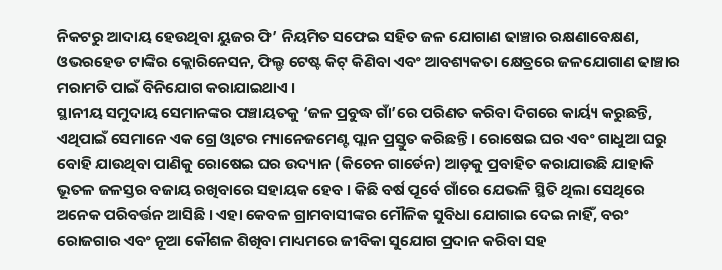ନିକଟରୁ ଆଦାୟ ହେଉଥିବା ୟୁଜର ଫି’ ନିୟମିତ ସଫେଇ ସହିତ ଜଳ ଯୋଗାଣ ଢାଞ୍ଚାର ରକ୍ଷଣାବେକ୍ଷଣ, ଓଭରହେଡ ଟାଙ୍କିର କ୍ଲୋରିନେସନ, ଫିଲ୍ଡ ଟେଷ୍ଟ କିଟ୍ କିଣିବା ଏବଂ ଆବଶ୍ୟକତା କ୍ଷେତ୍ରରେ ଜଳଯୋଗାଣ ଢାଞ୍ଚାର ମରାମତି ପାଇଁ ବିନିଯୋଗ କରାଯାଇଥାଏ ।
ସ୍ଥାନୀୟ ସମୁଦାୟ ସେମାନଙ୍କର ପଞ୍ଚାୟତକୁ ‘ଜଳ ପ୍ରବୁଦ୍ଧ ଗାଁ’ରେ ପରିଣତ କରିବା ଦିଗରେ କାର୍ୟ୍ୟ କରୁଛନ୍ତି, ଏଥିପାଇଁ ସେମାନେ ଏକ ଗ୍ରେ ଓ୍ବାଟର ମ୍ୟାନେଜମେଣ୍ଟ ପ୍ଲାନ ପ୍ରସ୍ତୁତ କରିଛନ୍ତି । ରୋଷେଇ ଘର ଏବଂ ଗାଧୁଆ ଘରୁ ବୋହି ଯାଉଥିବା ପାଣିକୁ ରୋଷେଇ ଘର ଉଦ୍ୟାନ (କିଚେନ ଗାର୍ଡେନ) ଆଡ଼କୁ ପ୍ରବାହିତ କରାଯାଉଛି ଯାହାକି ଭୂତଳ ଜଳସ୍ତର ବଜାୟ ରଖିବାରେ ସହାୟକ ହେବ । କିଛି ବର୍ଷ ପୂର୍ବେ ଗାଁରେ ଯେଭଳି ସ୍ଥିତି ଥିଲା ସେଥିରେ ଅନେକ ପରିବର୍ତ୍ତନ ଆସିଛି । ଏହା କେବଳ ଗ୍ରାମବାସୀଙ୍କର ମୌଳିକ ସୁବିଧା ଯୋଗାଇ ଦେଇ ନାହିଁ, ବରଂ ରୋଜଗାର ଏବଂ ନୂଆ କୌଶଳ ଶିଖିବା ମାଧ୍ୟମରେ ଜୀବିକା ସୁଯୋଗ ପ୍ରଦାନ କରିବା ସହ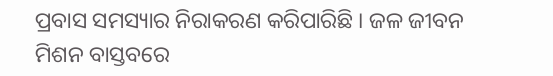ପ୍ରବାସ ସମସ୍ୟାର ନିରାକରଣ କରିପାରିଛି । ଜଳ ଜୀବନ ମିଶନ ବାସ୍ତବରେ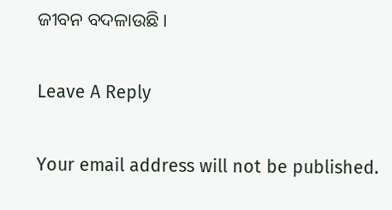ଜୀବନ ବଦଳାଉଛି ।

Leave A Reply

Your email address will not be published.